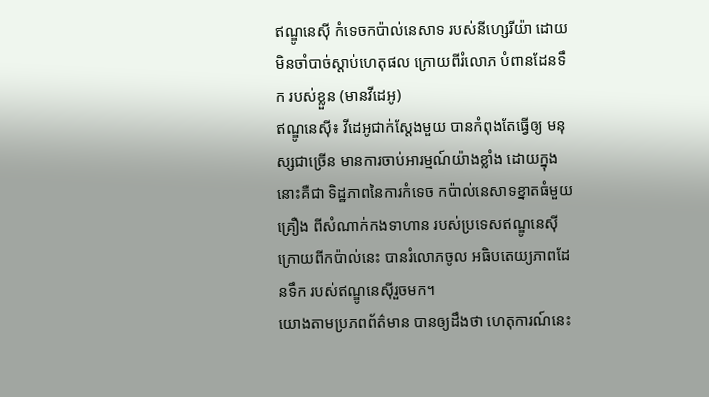ឥណ្ឌូនេស៊ី កំទេចកប៉ាល់នេសាទ របស់នីហ្សេរីយ៉ា ដោយមិនចាំបាច់ស្តាប់ហេតុផល ក្រោយពីរំលោភ បំពានដែនទឹក របស់ខ្លួន (មានវីដេអូ)
ឥណ្ឌូនេស៊ី៖ វីដេអូជាក់ស្តែងមួយ បានកំពុងតែធ្វើឲ្យ មនុស្សជាច្រើន មានការចាប់អារម្មណ៍យ៉ាងខ្លាំង ដោយក្នុងនោះគឺជា ទិដ្ឋភាពនៃការកំទេច កប៉ាល់នេសាទខ្នាតធំមួយគ្រឿង ពីសំណាក់កងទាហាន របស់ប្រទេសឥណ្ឌូនេស៊ី ក្រោយពីកប៉ាល់នេះ បានរំលោភចូល អធិបតេយ្យភាពដែនទឹក របស់ឥណ្ឌូនេស៊ីរួចមក។
យោងតាមប្រភពព័ត៌មាន បានឲ្យដឹងថា ហេតុការណ៍នេះ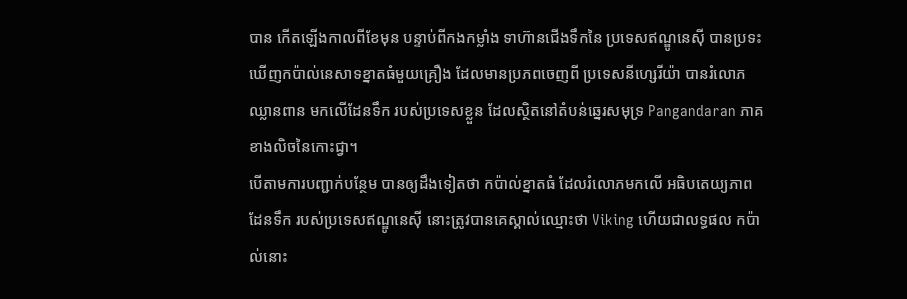បាន កើតឡើងកាលពីខែមុន បន្ទាប់ពីកងកម្លាំង ទាហ៊ានជើងទឹកនៃ ប្រទេសឥណ្ឌូនេស៊ី បានប្រទះឃើញកប៉ាល់នេសាទខ្នាតធំមួយគ្រឿង ដែលមានប្រភពចេញពី ប្រទេសនីហ្សេរីយ៉ា បានរំលោភឈ្លានពាន មកលើដែនទឹក របស់ប្រទេសខ្លួន ដែលស្ថិតនៅតំបន់ឆ្នេរសមុទ្រ Pangandaran ភាគខាងលិចនៃកោះជ្វា។
បើតាមការបញ្ជាក់បន្ថែម បានឲ្យដឹងទៀតថា កប៉ាល់ខ្នាតធំ ដែលរំលោភមកលើ អធិបតេយ្យភាពដែនទឹក របស់ប្រទេសឥណ្ឌូនេស៊ី នោះត្រូវបានគេស្គាល់ឈ្មោះថា Viking ហើយជាលទ្ធផល កប៉ាល់នោះ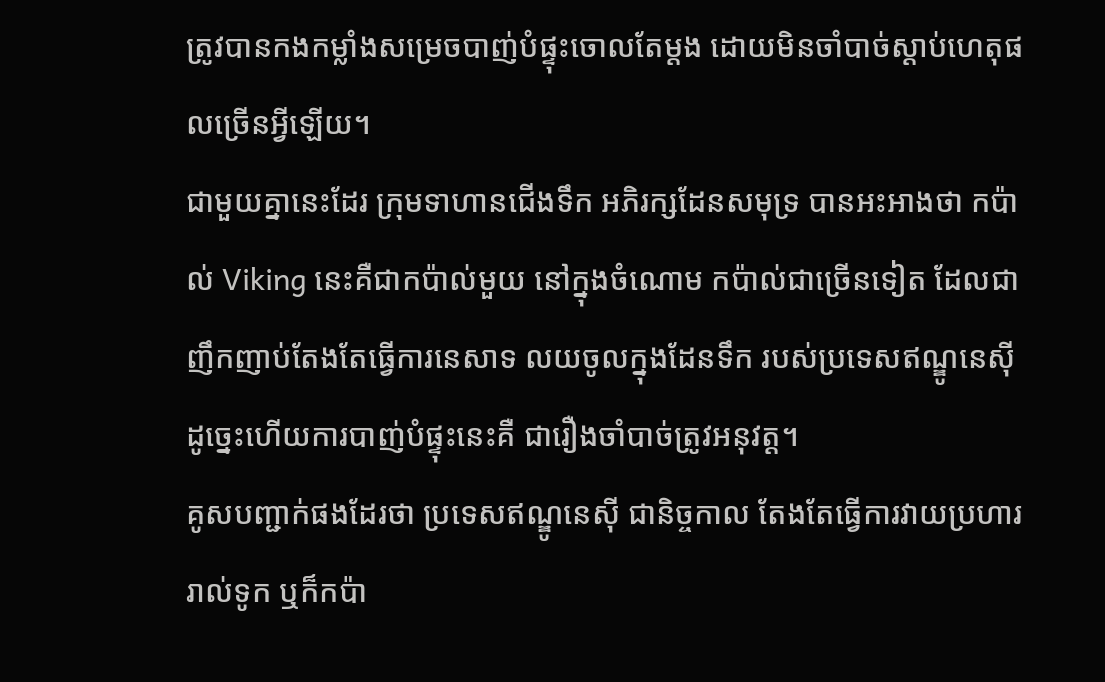ត្រូវបានកងកម្លាំងសម្រេចបាញ់បំផ្ទុះចោលតែម្តង ដោយមិនចាំបាច់ស្តាប់ហេតុផលច្រើនអ្វីឡើយ។
ជាមួយគ្នានេះដែរ ក្រុមទាហានជើងទឹក អភិរក្សដែនសមុទ្រ បានអះអាងថា កប៉ាល់ Viking នេះគឺជាកប៉ាល់មួយ នៅក្នុងចំណោម កប៉ាល់ជាច្រើនទៀត ដែលជាញឹកញាប់តែងតែធ្វើការនេសាទ លយចូលក្នុងដែនទឹក របស់ប្រទេសឥណ្ឌូនេស៊ី ដូច្នេះហើយការបាញ់បំផ្ទុះនេះគឺ ជារឿងចាំបាច់ត្រូវអនុវត្ត។
គូសបញ្ជាក់ផងដែរថា ប្រទេសឥណ្ឌូនេស៊ី ជានិច្ចកាល តែងតែធ្វើការវាយប្រហារ រាល់ទូក ឬក៏កប៉ា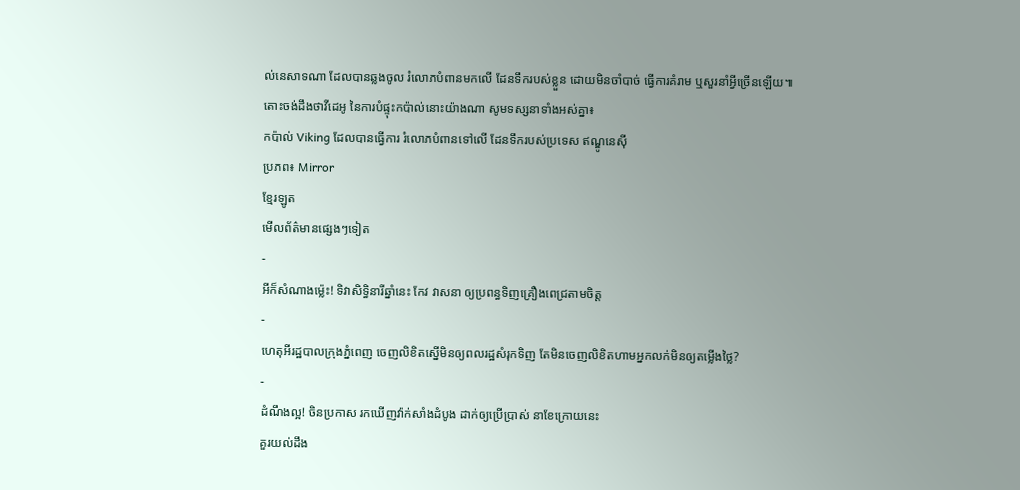ល់នេសាទណា ដែលបានឆ្លងចូល រំលោភបំពានមកលើ ដែនទឹករបស់ខ្លួន ដោយមិនចាំបាច់ ធ្វើការគំរាម ឬសួរនាំអ្វីច្រើនឡើយ៕
តោះចង់ដឹងថាវីដេអូ នៃការបំផ្ទុះកប៉ាល់នោះយ៉ាងណា សូមទស្សនាទាំងអស់គ្នា៖
កប៉ាល់ Viking ដែលបានធ្វើការ រំលោភបំពានទៅលើ ដែនទឹករបស់ប្រទេស ឥណ្ឌូនេស៊ី
ប្រភព៖ Mirror
ខ្មែរឡូត
មើលព័ត៌មានផ្សេងៗទៀត
-
អីក៏សំណាងម្ល៉េះ! ទិវាសិទ្ធិនារីឆ្នាំនេះ កែវ វាសនា ឲ្យប្រពន្ធទិញគ្រឿងពេជ្រតាមចិត្ត
-
ហេតុអីរដ្ឋបាលក្រុងភ្នំពេញ ចេញលិខិតស្នើមិនឲ្យពលរដ្ឋសំរុកទិញ តែមិនចេញលិខិតហាមអ្នកលក់មិនឲ្យតម្លើងថ្លៃ?
-
ដំណឹងល្អ! ចិនប្រកាស រកឃើញវ៉ាក់សាំងដំបូង ដាក់ឲ្យប្រើប្រាស់ នាខែក្រោយនេះ
គួរយល់ដឹង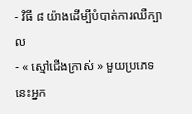- វិធី ៨ យ៉ាងដើម្បីបំបាត់ការឈឺក្បាល
- « ស្មៅជើងក្រាស់ » មួយប្រភេទនេះអ្នក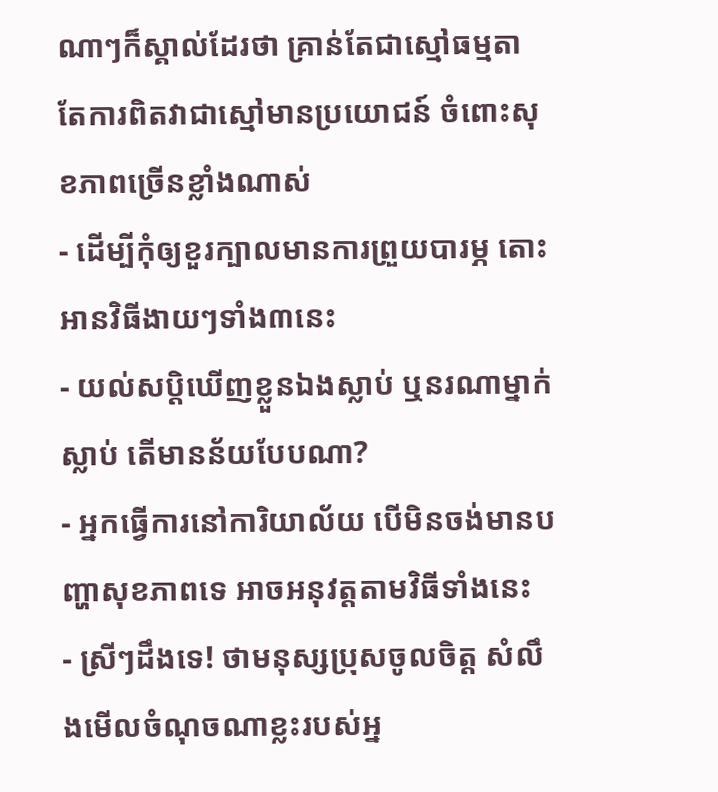ណាៗក៏ស្គាល់ដែរថា គ្រាន់តែជាស្មៅធម្មតា តែការពិតវាជាស្មៅមានប្រយោជន៍ ចំពោះសុខភាពច្រើនខ្លាំងណាស់
- ដើម្បីកុំឲ្យខួរក្បាលមានការព្រួយបារម្ភ តោះអានវិធីងាយៗទាំង៣នេះ
- យល់សប្តិឃើញខ្លួនឯងស្លាប់ ឬនរណាម្នាក់ស្លាប់ តើមានន័យបែបណា?
- អ្នកធ្វើការនៅការិយាល័យ បើមិនចង់មានបញ្ហាសុខភាពទេ អាចអនុវត្តតាមវិធីទាំងនេះ
- ស្រីៗដឹងទេ! ថាមនុស្សប្រុសចូលចិត្ត សំលឹងមើលចំណុចណាខ្លះរបស់អ្ន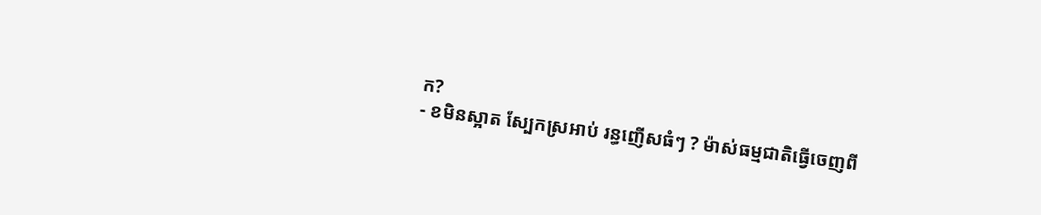ក?
- ខមិនស្អាត ស្បែកស្រអាប់ រន្ធញើសធំៗ ? ម៉ាស់ធម្មជាតិធ្វើចេញពី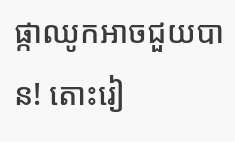ផ្កាឈូកអាចជួយបាន! តោះរៀ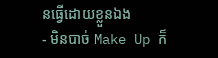នធ្វើដោយខ្លួនឯង
- មិនបាច់ Make Up ក៏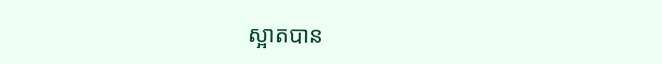ស្អាតបាន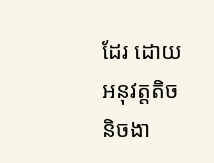ដែរ ដោយអនុវត្តតិចនិចងា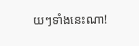យៗទាំងនេះណា!